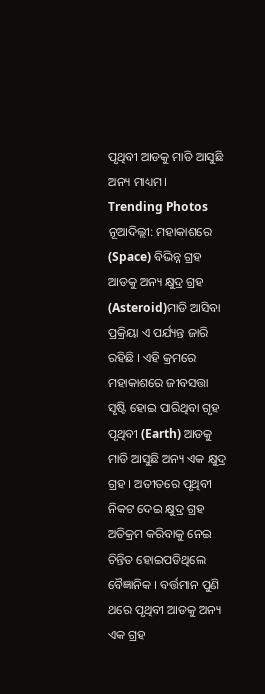ପୃଥିବୀ ଆଡକୁ ମାଡି ଆସୁଛି ଅନ୍ୟ ମାଧ୍ୟମ।
Trending Photos
ନୂଆଦିଲ୍ଲୀ: ମହାକାଶରେ (Space) ବିଭିନ୍ନ ଗ୍ରହ ଆଡକୁ ଅନ୍ୟ କ୍ଷୁଦ୍ର ଗ୍ରହ (Asteroid)ମାଡି ଆସିବା ପ୍ରକ୍ରିୟା ଏ ପର୍ଯ୍ୟନ୍ତ ଜାରି ରହିଛି । ଏହି କ୍ରମରେ ମହାକାଶରେ ଜୀବସତ୍ତା ସୃଷ୍ଟି ହୋଇ ପାରିଥିବା ଗୃହ ପୃଥିବୀ (Earth) ଆଡକୁ ମାଡି ଆସୁଛି ଅନ୍ୟ ଏକ କ୍ଷୁଦ୍ର ଗ୍ରହ । ଅତୀତରେ ପୃଥିବୀ ନିକଟ ଦେଇ କ୍ଷୁଦ୍ର ଗ୍ରହ ଅତିକ୍ରମ କରିବାକୁ ନେଇ ଚିନ୍ତିତ ହୋଇପଡିଥିଲେ ବୈଜ୍ଞାନିକ । ବର୍ତ୍ତମାନ ପୁଣି ଥରେ ପୃଥିବୀ ଆଡକୁ ଅନ୍ୟ ଏକ ଗ୍ରହ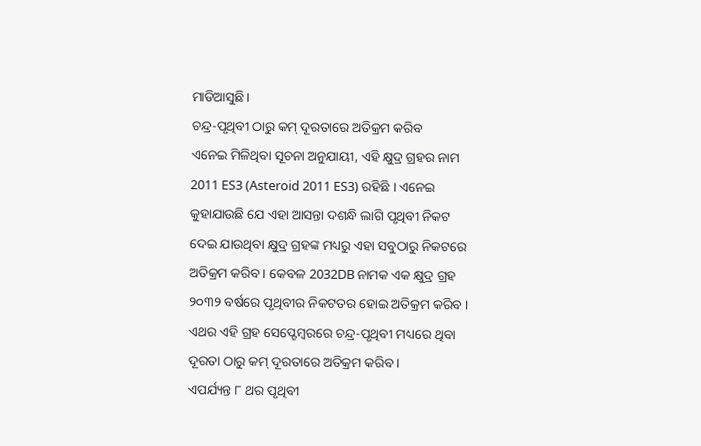ମାଡିଆସୁଛି।
ଚନ୍ଦ୍ର-ପୃଥିବୀ ଠାରୁ କମ୍ ଦୂରତାରେ ଅତିକ୍ରମ କରିବ
ଏନେଇ ମିଳିଥିବା ସୂଚନା ଅନୁଯାୟୀ, ଏହି କ୍ଷୁଦ୍ର ଗ୍ରହର ନାମ 2011 ES3 (Asteroid 2011 ES3) ରହିଛି । ଏନେଇ କୁହାଯାଉଛି ଯେ ଏହା ଆସନ୍ତା ଦଶନ୍ଧି ଲାଗି ପୃଥିବୀ ନିକଟ ଦେଇ ଯାଉଥିବା କ୍ଷୁଦ୍ର ଗ୍ରହଙ୍କ ମଧ୍ୟରୁ ଏହା ସବୁଠାରୁ ନିକଟରେ ଅତିକ୍ରମ କରିବ । କେବଳ 2032DB ନାମକ ଏକ କ୍ଷୁଦ୍ର ଗ୍ରହ ୨୦୩୨ ବର୍ଷରେ ପୃଥିବୀର ନିକଟତର ହୋଇ ଅତିକ୍ରମ କରିବ । ଏଥର ଏହି ଗ୍ରହ ସେପ୍ଟେମ୍ବରରେ ଚନ୍ଦ୍ର-ପୃଥିବୀ ମଧ୍ୟରେ ଥିବା ଦୂରତା ଠାରୁ କମ୍ ଦୂରତାରେ ଅତିକ୍ରମ କରିବ ।
ଏପର୍ଯ୍ୟନ୍ତ ୮ ଥର ପୃଥିବୀ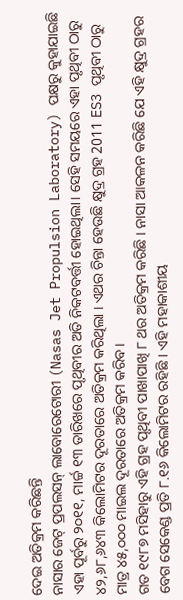ଦେଇ ଅତିକ୍ରମ କରିଛନ୍ତି
ନାସାର ଜେଟ୍ ପ୍ରପଲସନ୍ ଲାବୋରେଟୋରୀ (Nasas Jet Propulsion Laboratory) ପକ୍ଷରୁ କୁହାଯାଇଛି ଏହା ପୂର୍ବରୁ ୨୦୧୧, ମାର୍ଚ୍ଚ ୧୩ ତାରିଖରେ ପୃଥିବୀର ଅତି ନିକଟବର୍ତ୍ତୀ ହୋଇଥିଲା। ସେହି ସମୟରେ ଏହା ପୃଥିବୀ ଠାରୁ ୪୨,୬୮,୬୪୩ କିଲୋମିଟର ଦୂରତାରେ ଅତିକ୍ରମ କରିଥିଲା । ଏଥର ଚିନ୍ତା ହେଉଛି କ୍ଷୁଦ୍ର ଗ୍ରହ 2011 ES3 ପୃଥିବୀ ଠାରୁ ମାତ୍ର ୪୫,୦୦୦ ମାଇଲ ଦୂରତାରେ ଅତିକ୍ରମ କରିବ।
ଗତ ୧୯୮୭ ମସିହାରୁ ଏହି ଗ୍ରହ ପୃଥିବୀ ପାଖାପାଖି ୮ ଥର ଅତିକ୍ରମ କରିଛି । ନାସା ଆକଳନ କରିଛି ଯେ ଏହି କ୍ଷୁଦ୍ର ଗ୍ରହର ବେଗ ସେକେଣ୍ଡ ପ୍ରତି ୮.୧୬ କିଲୋମିଟର ରହିଛି । ଏହି ମହାକାଶୀୟ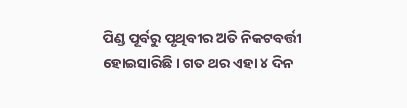ପିଣ୍ଡ ପୂର୍ବରୁ ପୃଥିବୀର ଅତି ନିକଟବର୍ତ୍ତୀ ହୋଇସାରିଛି । ଗତ ଥର ଏହା ୪ ଦିନ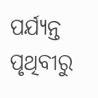ପର୍ଯ୍ୟନ୍ତ ପୃଥିବୀରୁ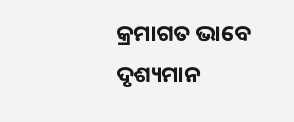କ୍ରମାଗତ ଭାବେ ଦୃଶ୍ୟମାନ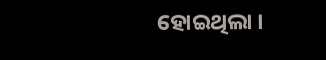ହୋଇଥିଲା ।